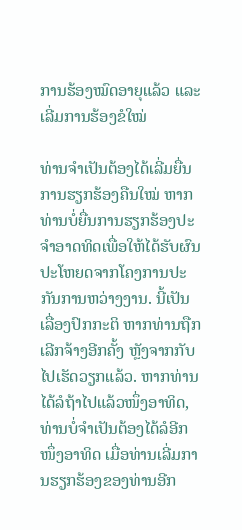ການຮ້ອງໝົດອາຍຸແລ້ວ ແລະ ເລີ່ມການຮ້ອງຂໍໃໝ່

ທ່ານຈຳເປັນຕ້ອງໄດ້ເລີ່ມຍື່ນການຮຽກຮ້ອງຄືນໃໝ່ ຫາກທ່ານບໍ່ຍື່ນການຮຽກຮ້ອງປະຈຳອາດທິດເພື່ອໃຫ້ໄດ້ຮັບຜົນປະໂຫຍດຈາກໂຄງການປະກັນການຫວ່າງງານ. ນີ້ເປັນເລື່ອງປົກກະຕິ ຫາກທ່ານຖືກເລີກຈ້າງອີກຄັ້ງ ຫຼັງຈາກກັບໄປເຮັດວຽກແລ້ວ. ຫາກທ່ານໄດ້ລໍຖ້າໄປແລ້ວໜຶ່ງອາທິດ, ທ່ານບໍ່ຈຳເປັນຕ້ອງໄດ້ລໍອີກໜຶ່ງອາທິດ ເມື່ອທ່ານເລີ່ມການຮຽກຮ້ອງຂອງທ່ານອີກ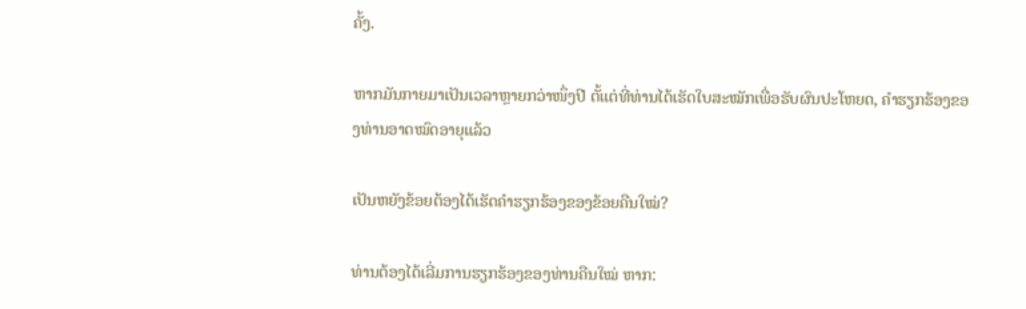ຄັ້ງ.

ຫາກມັນກາຍມາເປັນເວລາຫຼາຍກວ່າໜຶ່ງປີ ຕັ້ແຕ່ທີ່ທ່ານໄດ້ເຮັດໃບສະໝັກເພື່ອຮັບຜົນປະໂຫຍດ, ຄຳຮຽກຮ້ອງຂອງທ່ານອາດໝົດອາຍຸແລ້ວ

ເປັນຫຍັງຂ້ອຍຕ້ອງໄດ້ເຮັດຄຳຮຽກຮ້ອງຂອງຂ້ອຍຄືນໃໝ່?

ທ່ານຕ້ອງໄດ້ເລີ່ມການຮຽກຮ້ອງຂອງທ່ານຄືນໃໝ່ ຫາກ: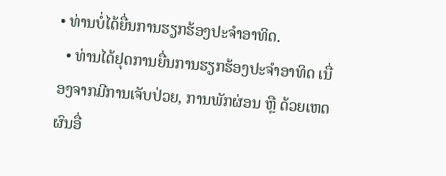• ທ່ານບໍ່ໄດ້ຍື່ນການຮຽກຮ້ອງປະຈຳອາທິດ.
  • ທ່ານໄດ້ຢຸດການຍື່ນການຮຽກຮ້ອງປະຈຳອາທິດ ເນື່ອງຈາກມີການເຈັບປ່ວຍ, ການພັກຜ່ອນ ຫຼື ດ້ວຍເຫດຜົນອື່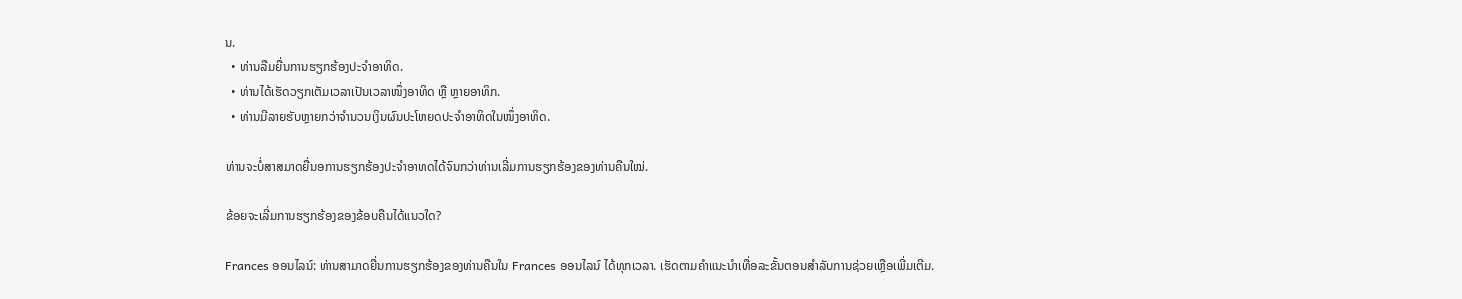ນ.
  • ທ່ານລືມຍື່ນການຮຽກຮ້ອງປະຈຳອາທິດ.
  • ທ່ານໄດ້ເຮັດວຽກເຕັມເວລາເປັນເວລາໜຶ່ງອາທິດ ຫຼື ຫຼາຍອາທິກ.
  • ທ່ານມີລາຍຮັບຫຼາຍກວ່າຈໍານວນເງິນຜົນປະໂຫຍດປະຈໍາອາທິດໃນໜຶ່ງອາທິດ.

ທ່ານຈະບໍ່ສາສມາດຍື່ນອການຮຽກຮ້ອງປະຈຳອາທດໄດ້ຈົນກວ່າທ່ານເລີ່ມການຮຽກຮ້ອງຂອງທ່ານຄືນໃໝ່.

ຂ້ອຍຈະເລີ່ມການຮຽກຮ້ອງຂອງຂ້ອບຄືນໄດ້ແນວໃດ?

Frances ອອນໄລນ໌: ທ່ານສາມາດຍື່ນການຮຽກຮ້ອງຂອງທ່ານຄືນໃນ Frances ອອນໄລນ໌ ໄດ້ທຸກເວລາ. ເຮັດຕາມຄຳແນະນຳເທື່ອລະຂັ້ນຕອນສຳລັບການຊ່ວຍເຫຼືອເພີ່ມເຕີມ.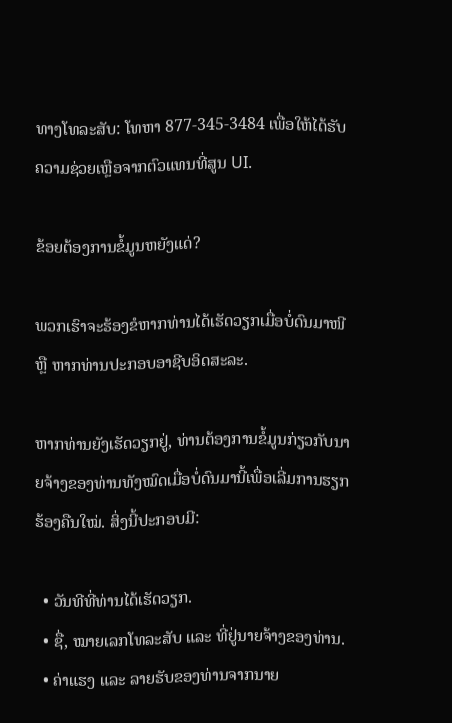ທາງໂທລະສັບ: ໂທຫາ 877-345-3484 ເພື່ອໃຫ້ໄດ້ຮັບຄວາມຊ່ວຍເຫຼືອຈາກຕົວແທນທີ່ສູນ UI.

ຂ້ອຍຕ້ອງການຂໍ້ມູນຫຍັງແດ່?

ພວກເຮົາຈະຮ້ອງຂໍຫາກທ່ານໄດ້ເຮັດວຽກເມື່ອບໍ່ດົນມາໜີ ຫຼື ຫາກທ່ານປະກອບອາຊີບອິດສະລະ.

ຫາກທ່ານຍັງເຮັດວຽກຢູ່, ທ່ານຕ້ອງການຂໍ້ມູນກ່ຽວກັບນາຍຈ້າງຂອງທ່ານທັງໝົດເມື່ອບໍ່ດົນມານີ້ເພື່ອເລີ່ມການຮຽກຮ້ອງຄືນໃໝ່. ສິ່ງນີ້ປະກອບມີ:

  • ວັນທີທີ່ທ່ານໄດ້ເຮັດວຽກ.
  • ຊື່, ໝາຍເລກໂທລະສັບ ແລະ ທີ່ຢູ່ນາຍຈ້າງຂອງທ່ານ.
  • ຄ່າແຮງ ແລະ ລາຍຮັບຂອງທ່ານຈາກນາຍ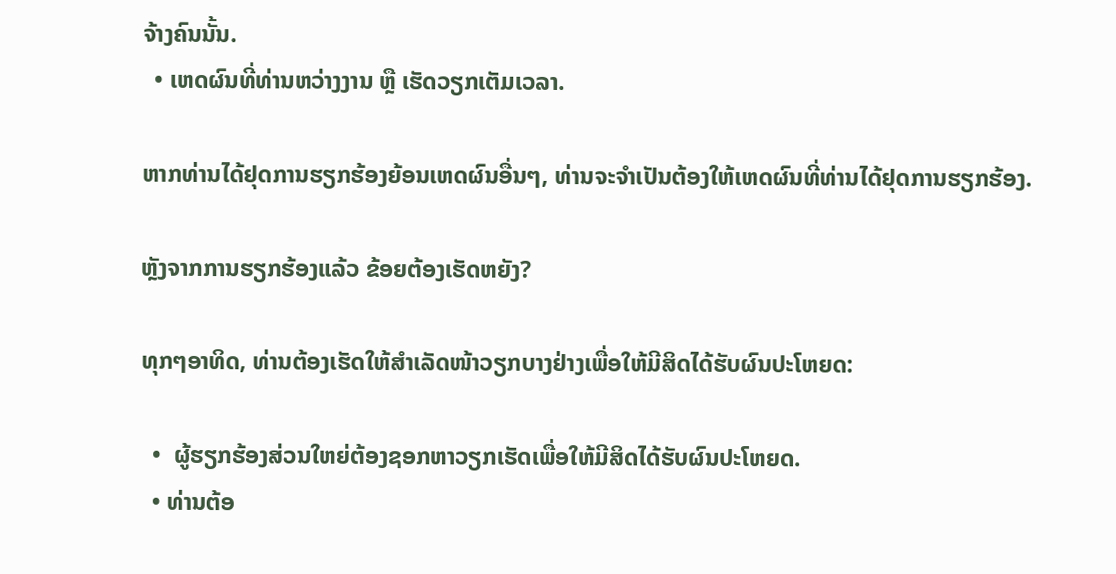ຈ້າງຄົນນັ້ນ.
  • ເຫດຜົນທີ່ທ່ານຫວ່າງງານ ຫຼື ເຮັດວຽກເຕັມເວລາ.

ຫາກທ່ານໄດ້ຢຸດການຮຽກຮ້ອງຍ້ອນເຫດຜົນອື່ນໆ, ທ່ານຈະຈຳເປັນຕ້ອງໃຫ້ເຫດຜົນທີ່ທ່ານໄດ້ຢຸດການຮຽກຮ້ອງ.

ຫຼັງຈາກການຮຽກຮ້ອງແລ້ວ ຂ້ອຍຕ້ອງເຮັດຫຍັງ?

ທຸກໆອາທິດ, ທ່ານຕ້ອງເຮັດໃຫ້ສຳເລັດໜ້າວຽກບາງຢ່າງເພື່ອໃຫ້ມີສິດໄດ້ຮັບຜົນປະໂຫຍດ:

  •  ຜູ້ຮຽກຮ້ອງສ່ວນໃຫຍ່ຕ້ອງຊອກຫາວຽກເຮັດເພື່ອໃຫ້ມີສິດໄດ້ຮັບຜົນປະໂຫຍດ.
  • ທ່ານຕ້ອ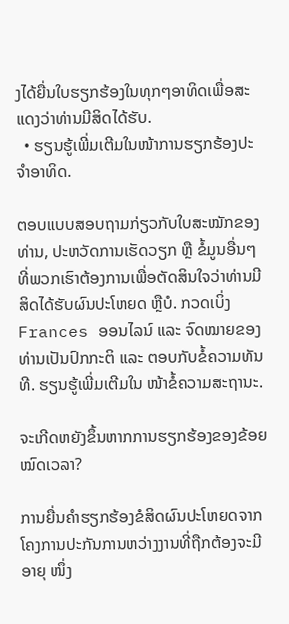ງໄດ້ຍື່ນໃບຮຽກຮ້ອງໃນທຸກໆອາທິດເພື່ອສະແດງວ່າທ່ານມີສິດໄດ້ຮັບ.
  • ຮຽນຮູ້ເພີ່ມເຕີມໃນໜ້າການຮຽກຮ້ອງປະຈຳອາທິດ.

ຕອບແບບສອບຖາມກ່ຽວກັບໃບສະໝັກຂອງທ່ານ, ປະຫວັດການເຮັດວຽກ ຫຼື ຂໍ້ມູນອື່ນໆ ທີ່ພວກເຮົາຕ້ອງການເພື່ອຕັດສິນໃຈວ່າທ່ານມີສິດໄດ້ຮັບຜົນປະໂຫຍດ ຫຼືບໍ. ກວດເບິ່ງ Frances ອອນໄລນ໌ ແລະ ຈົດໝາຍຂອງທ່ານເປັນປົກກະຕິ ແລະ ຕອບກັບຂໍ້ຄວາມທັນທີ. ຮຽນຮູ້ເພີ່ມເຕີມໃນ ໜ້າຂໍ້ຄວາມສະຖານະ.

ຈະເກີດຫຍັງຂຶ້ນຫາກການຮຽກຮ້ອງຂອງຂ້ອຍໝົດເວລາ?

ການຍື່ນຄຳຮຽກຮ້ອງຂໍສິດຜົນປະໂຫຍດຈາກໂຄງການປະກັນການຫວ່າງງານທີ່ຖືກຕ້ອງຈະມີອາຍຸ ໜຶ່ງ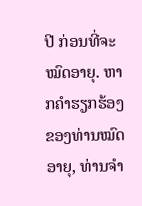ປີ ກ່ອນທີ່ຈະໝົດອາຍຸ. ຫາກຄຳຮຽກຮ້ອງຂອງທ່ານໝົດອາຍຸ, ທ່ານຈຳ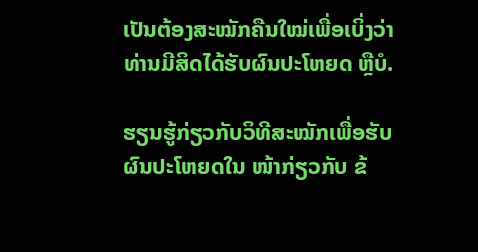ເປັນຕ້ອງສະໝັກຄືນໃໝ່ເພື່ອເບິ່ງວ່າທ່ານມີສິດໄດ້ຮັບຜົນປະໂຫຍດ ຫຼືບໍ.

ຮຽນຮູ້ກ່ຽວກັບວິທີສະໝັກເພື່ອຮັບຜົນປະໂຫຍດໃນ ໜ້າກ່ຽວກັບ ຂ້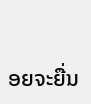ອຍຈະຍື່ນ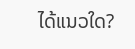ໄດ້ແນວໃດ?